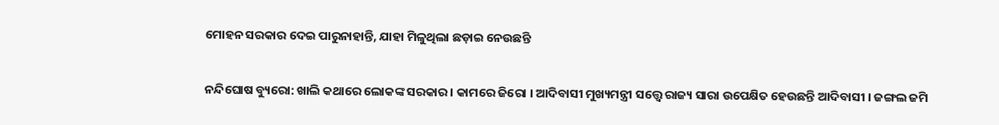ମୋହନ ସରକାର ଦେଇ ପାରୁନାହାନ୍ତି, ଯାହା ମିଳୁଥିଲା ଛଡ଼ାଇ ନେଉଛନ୍ତି

ନନ୍ଦିଘୋଷ ବ୍ୟୁରୋ: ଖାଲି କଥାରେ ଲୋକଙ୍କ ସରକାର । କାମରେ ଜିରୋ । ଆଦିବାସୀ ମୁଖ୍ୟମନ୍ତ୍ରୀ ସତ୍ତ୍ବେ ରାଜ୍ୟ ସାରା ଉପେକ୍ଷିତ ହେଉଛନ୍ତି ଆଦିବାସୀ । ଜଙ୍ଗଲ ଜମି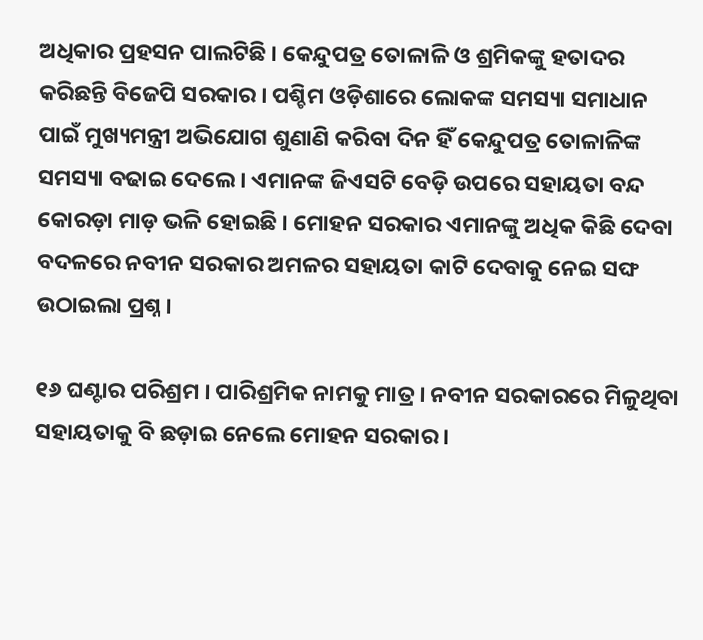ଅଧିକାର ପ୍ରହସନ ପାଲଟିଛି । କେନ୍ଦୁପତ୍ର ତୋଳାଳି ଓ ଶ୍ରମିକଙ୍କୁ ହତାଦର କରିଛନ୍ତି ବିଜେପି ସରକାର । ପଶ୍ଚିମ ଓଡ଼ିଶାରେ ଲୋକଙ୍କ ସମସ୍ୟା ସମାଧାନ ପାଇଁ ମୁଖ୍ୟମନ୍ତ୍ରୀ ଅଭିଯୋଗ ଶୁଣାଣି କରିବା ଦିନ ହିଁ କେନ୍ଦୁପତ୍ର ତୋଳାଳିଙ୍କ ସମସ୍ୟା ବଢାଇ ଦେଲେ । ଏମାନଙ୍କ ଜିଏସଟି ବେଡ଼ି ଉପରେ ସହାୟତା ବନ୍ଦ କୋରଡ଼ା ମାଡ଼ ଭଳି ହୋଇଛି । ମୋହନ ସରକାର ଏମାନଙ୍କୁ ଅଧିକ କିଛି ଦେବା ବଦଳରେ ନବୀନ ସରକାର ଅମଳର ସହାୟତା କାଟି ଦେବାକୁ ନେଇ ସଙ୍ଘ ଉଠାଇଲା ପ୍ରଶ୍ନ ।

୧୬ ଘଣ୍ଟାର ପରିଶ୍ରମ । ପାରିଶ୍ରମିକ ନାମକୁ ମାତ୍ର । ନବୀନ ସରକାରରେ ମିଳୁଥିବା ସହାୟତାକୁ ବି ଛଡ଼ାଇ ନେଲେ ମୋହନ ସରକାର ।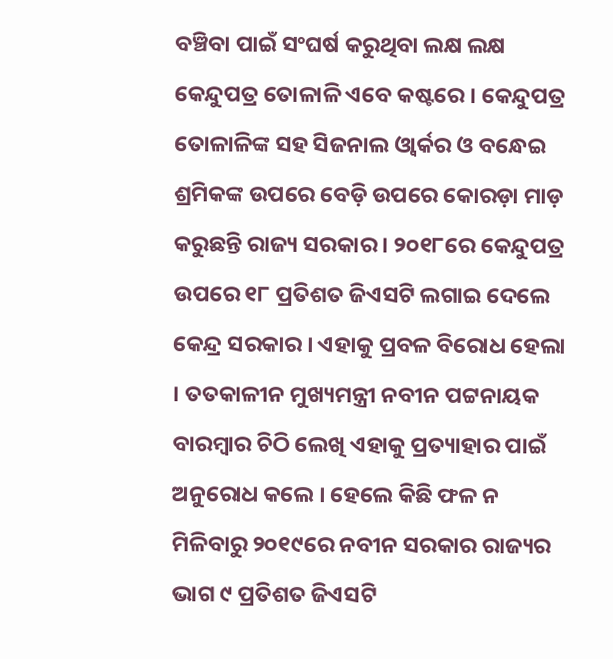ବଞ୍ଚିବା ପାଇଁ ସଂଘର୍ଷ କରୁଥିବା ଲକ୍ଷ ଲକ୍ଷ କେନ୍ଦୁପତ୍ର ତୋଳାଳି ଏବେ କଷ୍ଟରେ । କେନ୍ଦୁପତ୍ର ତୋଳାଳିଙ୍କ ସହ ସିଜନାଲ ଓ୍ବାର୍କର ଓ ବନ୍ଧେଇ ଶ୍ରମିକଙ୍କ ଉପରେ ବେଡ଼ି ଉପରେ କୋରଡ଼ା ମାଡ଼ କରୁଛନ୍ତି ରାଜ୍ୟ ସରକାର । ୨୦୧୮ରେ କେନ୍ଦୁପତ୍ର ଉପରେ ୧୮ ପ୍ରତିଶତ ଜିଏସଟି ଲଗାଇ ଦେଲେ କେନ୍ଦ୍ର ସରକାର । ଏହାକୁ ପ୍ରବଳ ବିରୋଧ ହେଲା । ତତକାଳୀନ ମୁଖ୍ୟମନ୍ତ୍ରୀ ନବୀନ ପଟ୍ଟନାୟକ ବାରମ୍ବାର ଚିଠି ଲେଖି ଏହାକୁ ପ୍ରତ୍ୟାହାର ପାଇଁ ଅନୁରୋଧ କଲେ । ହେଲେ କିଛି ଫଳ ନ ମିଳିବାରୁ ୨୦୧୯ରେ ନବୀନ ସରକାର ରାଜ୍ୟର ଭାଗ ୯ ପ୍ରତିଶତ ଜିଏସଟି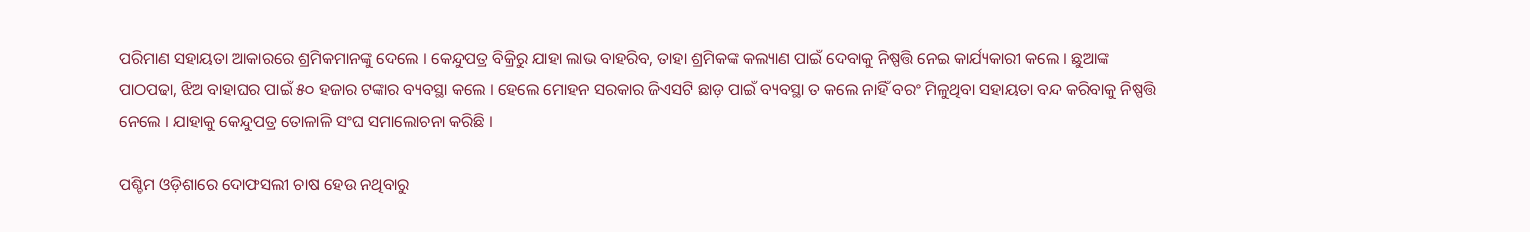ପରିମାଣ ସହାୟତା ଆକାରରେ ଶ୍ରମିକମାନଙ୍କୁ ଦେଲେ । କେନ୍ଦୁପତ୍ର ବିକ୍ରିରୁ ଯାହା ଲାଭ ବାହରିବ, ତାହା ଶ୍ରମିକଙ୍କ କଲ୍ୟାଣ ପାଇଁ ଦେବାକୁ ନିଷ୍ପତ୍ତି ନେଇ କାର୍ଯ୍ୟକାରୀ କଲେ । ଛୁଆଙ୍କ ପାଠପଢା, ଝିଅ ବାହାଘର ପାଇଁ ୫୦ ହଜାର ଟଙ୍କାର ବ୍ୟବସ୍ଥା କଲେ । ହେଲେ ମୋହନ ସରକାର ଜିଏସଟି ଛାଡ଼ ପାଇଁ ବ୍ୟବସ୍ଥା ତ କଲେ ନାହିଁ ବରଂ ମିଳୁଥିବା ସହାୟତା ବନ୍ଦ କରିବାକୁ ନିଷ୍ପତ୍ତି ନେଲେ । ଯାହାକୁ କେନ୍ଦୁପତ୍ର ତୋଳାଳି ସଂଘ ସମାଲୋଚନା କରିଛି ।

ପଶ୍ଚିମ ଓଡ଼ିଶାରେ ଦୋଫସଲୀ ଚାଷ ହେଉ ନଥିବାରୁ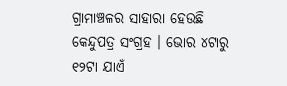ଗ୍ରାମାଞ୍ଚଳର ସାହାରା ହେଉଛି କେନ୍ଦୁପତ୍ର ସଂଗ୍ରହ । ଭୋର ୪ଟାରୁ ୧୨ଟା ଯାଏଁ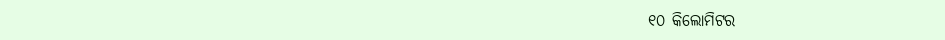୧୦ କିଲୋମିଟର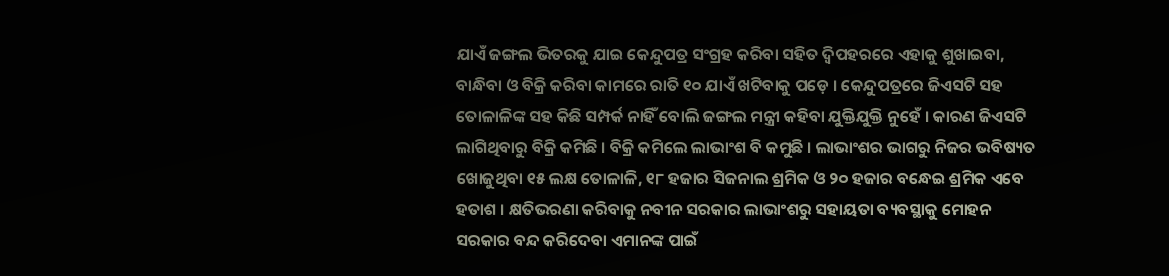ଯାଏଁ ଜଙ୍ଗଲ ଭିତରକୁ ଯାଇ କେନ୍ଦୁପତ୍ର ସଂଗ୍ରହ କରିବା ସହିତ ଦ୍ବିପହରରେ ଏହାକୁ ଶୁଖାଇବା, ବାନ୍ଧିବା ଓ ବିକ୍ରି କରିବା କାମରେ ରାତି ୧୦ ଯାଏଁ ଖଟିବାକୁ ପଡ଼େ । କେନ୍ଦୁପତ୍ରରେ ଜିଏସଟି ସହ ତୋଳାଳିଙ୍କ ସହ କିଛି ସମ୍ପର୍କ ନାହିଁ ବୋଲି ଜଙ୍ଗଲ ମନ୍ତ୍ରୀ କହିବା ଯୁକ୍ତିଯୁକ୍ତି ନୁହେଁ । କାରଣ ଜିଏସଟି ଲାଗିଥିବାରୁ ବିକ୍ରି କମିଛି । ବିକ୍ରି କମିଲେ ଲାଭାଂଶ ବି କମୁଛି । ଲାଭାଂଶର ଭାଗରୁ ନିଜର ଭବିଷ୍ୟତ ଖୋଜୁଥିବା ୧୫ ଲକ୍ଷ ତୋଳାଳି, ୧୮ ହଜାର ସିଜନାଲ ଶ୍ରମିକ ଓ ୨୦ ହଜାର ବନ୍ଧେଇ ଶ୍ରମିକ ଏବେ ହତାଶ । କ୍ଷତିଭରଣା କରିବାକୁ ନବୀନ ସରକାର ଲାଭାଂଶରୁ ସହାୟତା ବ୍ୟବସ୍ଥାକୁ ମୋହନ ସରକାର ବନ୍ଦ କରିଦେବା ଏମାନଙ୍କ ପାଇଁ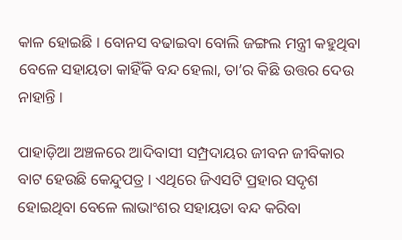କାଳ ହୋଇଛି । ବୋନସ ବଢାଇବା ବୋଲି ଜଙ୍ଗଲ ମନ୍ତ୍ରୀ କହୁଥିବା ବେଳେ ସହାୟତା କାହିଁକି ବନ୍ଦ ହେଲା, ତା’ର କିଛି ଉତ୍ତର ଦେଉ ନାହାନ୍ତି ।

ପାହାଡ଼ିଆ ଅଞ୍ଚଳରେ ଆଦିବାସୀ ସମ୍ପ୍ରଦାୟର ଜୀବନ ଜୀବିକାର ବାଟ ହେଉଛି କେନ୍ଦୁପତ୍ର । ଏଥିରେ ଜିଏସଟି ପ୍ରହାର ସଦୃଶ ହୋଇଥିବା ବେଳେ ଲାଭାଂଶର ସହାୟତା ବନ୍ଦ କରିବା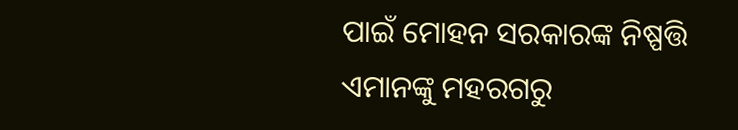ପାଇଁ ମୋହନ ସରକାରଙ୍କ ନିଷ୍ପତ୍ତି ଏମାନଙ୍କୁ ମହରଗରୁ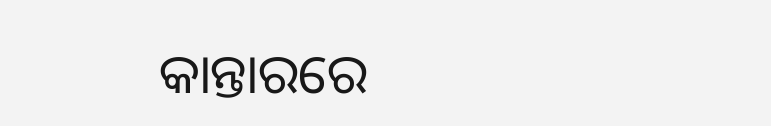କାନ୍ତାରରେ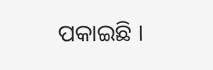ପକାଇଛି ।